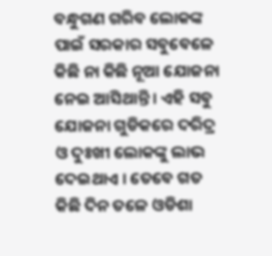ବନ୍ଧୁଗଣ ଗରିବ ଲୋକଙ୍କ ପାଇଁ ସରକାର ସବୁବେଳେ କିଛି ନା କିଛି ନୂଆ ଯୋଜନା ନେଇ ଆସିଥାନ୍ତି । ଏହି ସବୁ ଯୋଜନା ଗୁଡିକରେ ଦରିଦ୍ର ଓ ଦୁଃଖୀ ଲୋକଙ୍କୁ ଲାଭ ଦେଇଥାଏ । ତେବେ ଗତ କିଛି ଦିନ ତଳେ ଓଡିଶା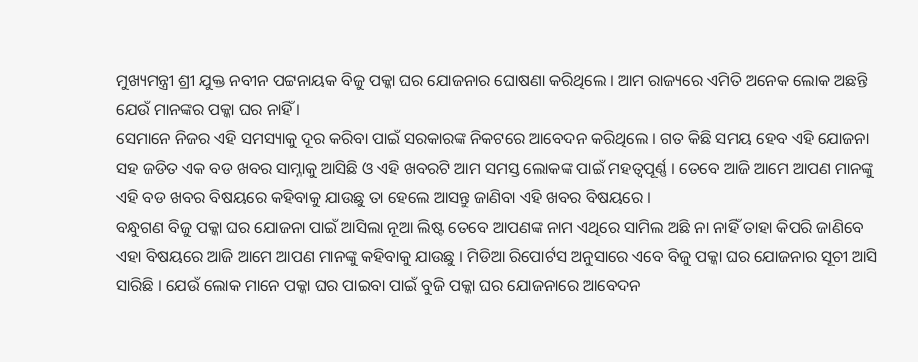ମୁଖ୍ୟମନ୍ତ୍ରୀ ଶ୍ରୀ ଯୁକ୍ତ ନବୀନ ପଟ୍ଟନାୟକ ବିଜୁ ପକ୍କା ଘର ଯୋଜନାର ଘୋଷଣା କରିଥିଲେ । ଆମ ରାଜ୍ୟରେ ଏମିତି ଅନେକ ଲୋକ ଅଛନ୍ତି ଯେଉଁ ମାନଙ୍କର ପକ୍କା ଘର ନାହିଁ ।
ସେମାନେ ନିଜର ଏହି ସମସ୍ୟାକୁ ଦୂର କରିବା ପାଇଁ ସରକାରଙ୍କ ନିକଟରେ ଆବେଦନ କରିଥିଲେ । ଗତ କିଛି ସମୟ ହେବ ଏହି ଯୋଜନା ସହ ଜଡିତ ଏକ ବଡ ଖବର ସାମ୍ନାକୁ ଆସିଛି ଓ ଏହି ଖବରଟି ଆମ ସମସ୍ତ ଲୋକଙ୍କ ପାଇଁ ମହତ୍ଵପୂର୍ଣ୍ଣ । ତେବେ ଆଜି ଆମେ ଆପଣ ମାନଙ୍କୁ ଏହି ବଡ ଖବର ବିଷୟରେ କହିବାକୁ ଯାଉଛୁ ତା ହେଲେ ଆସନ୍ତୁ ଜାଣିବା ଏହି ଖବର ବିଷୟରେ ।
ବନ୍ଧୁଗଣ ବିଜୁ ପକ୍କା ଘର ଯୋଜନା ପାଇଁ ଆସିଲା ନୂଆ ଲିଷ୍ଟ ତେବେ ଆପଣଙ୍କ ନାମ ଏଥିରେ ସାମିଲ ଅଛି ନା ନାହିଁ ତାହା କିପରି ଜାଣିବେ ଏହା ବିଷୟରେ ଆଜି ଆମେ ଆପଣ ମାନଙ୍କୁ କହିବାକୁ ଯାଉଛୁ । ମିଡିଆ ରିପୋର୍ଟସ ଅନୁସାରେ ଏବେ ବିଜୁ ପକ୍କା ଘର ଯୋଜନାର ସୂଚୀ ଆସି ସାରିଛି । ଯେଉଁ ଲୋକ ମାନେ ପକ୍କା ଘର ପାଇବା ପାଇଁ ବୁଜି ପକ୍କା ଘର ଯୋଜନାରେ ଆବେଦନ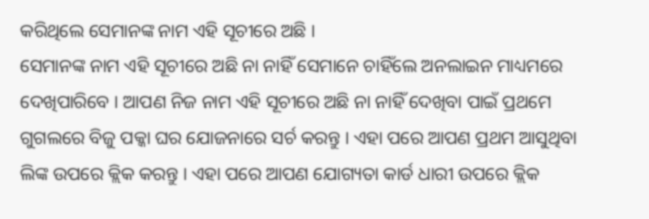କରିଥିଲେ ସେମାନଙ୍କ ନାମ ଏହି ସୂଚୀରେ ଅଛି ।
ସେମାନଙ୍କ ନାମ ଏହି ସୂଚୀରେ ଅଛି ନା ନାହିଁ ସେମାନେ ଚାହିଁଲେ ଅନଲାଇନ ମାଧ୍ୟମରେ ଦେଖିପାରିବେ । ଆପଣ ନିଜ ନାମ ଏହି ସୂଚୀରେ ଅଛି ନା ନାହିଁ ଦେଖିବା ପାଇଁ ପ୍ରଥମେ ଗୁଗଲରେ ବିଜୁ ପକ୍କା ଘର ଯୋଜନାରେ ସର୍ଚ କରନ୍ତୁ । ଏହା ପରେ ଆପଣ ପ୍ରଥମ ଆସୁଥିବା ଲିଙ୍କ ଉପରେ କ୍ଲିକ କରନ୍ତୁ । ଏହା ପରେ ଆପଣ ଯୋଗ୍ୟତା କାର୍ଡ ଧାରୀ ଉପରେ କ୍ଲିକ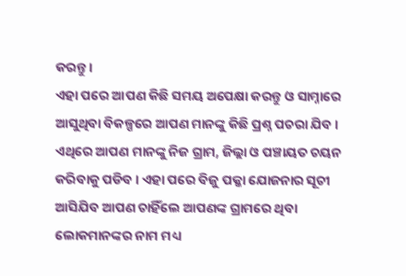କରନ୍ତୁ ।
ଏହା ପରେ ଆପଣ କିଛି ସମୟ ଅପେକ୍ଷା କରନ୍ତୁ ଓ ସାମ୍ନାରେ ଆସୁଥିବା ବିକଳ୍ପରେ ଆପଣ ମାନଙ୍କୁ କିଛି ପ୍ରଶ୍ନ ପଚରା ଯିବ । ଏଥିରେ ଆପଣ ମାନଙ୍କୁ ନିଜ ଗ୍ରାମ, ଜିଲ୍ଲା ଓ ପଞ୍ଚାୟତ ଚୟନ କରିବାକୁ ପଡିବ । ଏହା ପରେ ବିଜୁ ପକ୍କା ଯୋଜନାର ସୂଚୀ ଆସିଯିବ ଆପଣ ଚାହିଁଲେ ଆପଣଙ୍କ ଗ୍ରାମରେ ଥିବା ଲୋକମାନଙ୍କର ନାମ ମଧ୍ୟ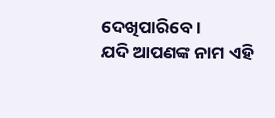ଦେଖିପାରିବେ ।
ଯଦି ଆପଣଙ୍କ ନାମ ଏହି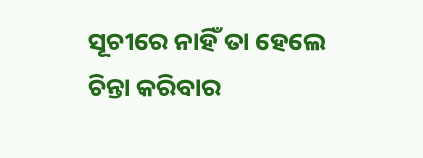ସୂଚୀରେ ନାହିଁ ତା ହେଲେ ଚିନ୍ତା କରିବାର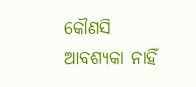କୌଣସି ଆବଶ୍ୟକା ନାହିଁ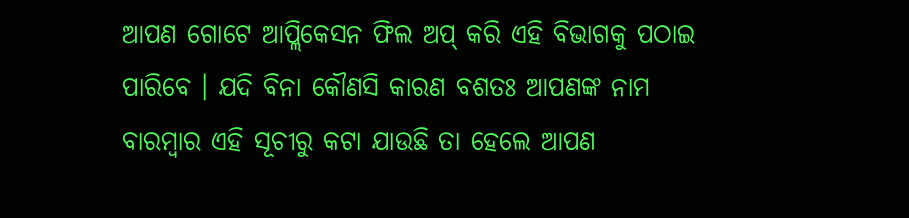ଆପଣ ଗୋଟେ ଆପ୍ଲିକେସନ ଫିଲ ଅପ୍ କରି ଏହି ବିଭାଗକୁ ପଠାଇ ପାରିବେ । ଯଦି ବିନା କୌଣସି କାରଣ ବଶତଃ ଆପଣଙ୍କ ନାମ ବାରମ୍ବାର ଏହି ସୂଚୀରୁ କଟା ଯାଉଛି ତା ହେଲେ ଆପଣ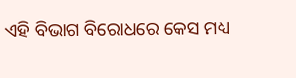ଏହି ବିଭାଗ ବିରୋଧରେ କେସ ମଧ୍ୟ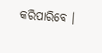କରିପାରିବେ ।